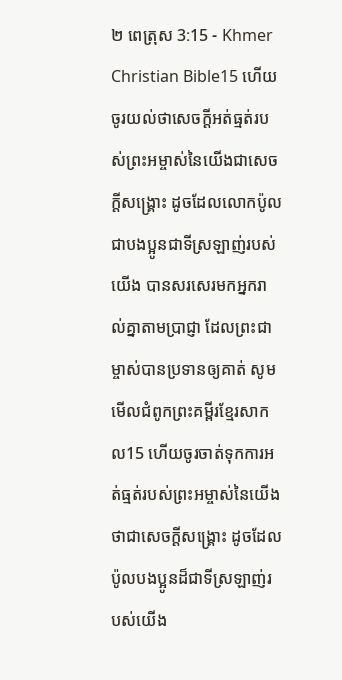២ ពេត្រុស 3:15 - Khmer Christian Bible15 ហើយចូរយល់ថាសេចក្ដីអត់ធ្មត់របស់ព្រះអម្ចាស់នៃយើងជាសេចក្ដីសង្គ្រោះ ដូចដែលលោកប៉ូលជាបងប្អូនជាទីស្រឡាញ់របស់យើង បានសរសេរមកអ្នករាល់គ្នាតាមប្រាជ្ញា ដែលព្រះជាម្ចាស់បានប្រទានឲ្យគាត់ សូមមើលជំពូកព្រះគម្ពីរខ្មែរសាកល15 ហើយចូរចាត់ទុកការអត់ធ្មត់របស់ព្រះអម្ចាស់នៃយើងថាជាសេចក្ដីសង្គ្រោះ ដូចដែលប៉ូលបងប្អូនដ៏ជាទីស្រឡាញ់របស់យើង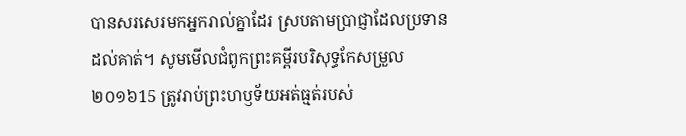បានសរសេរមកអ្នករាល់គ្នាដែរ ស្របតាមប្រាជ្ញាដែលប្រទានដល់គាត់។ សូមមើលជំពូកព្រះគម្ពីរបរិសុទ្ធកែសម្រួល ២០១៦15 ត្រូវរាប់ព្រះហឫទ័យអត់ធ្មត់របស់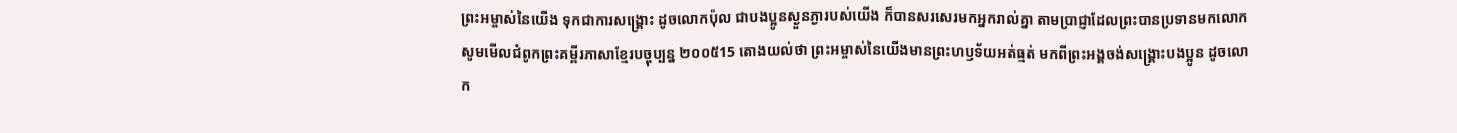ព្រះអម្ចាស់នៃយើង ទុកជាការសង្គ្រោះ ដូចលោកប៉ុល ជាបងប្អូនស្ងួនភ្ងារបស់យើង ក៏បានសរសេរមកអ្នករាល់គ្នា តាមប្រាជ្ញាដែលព្រះបានប្រទានមកលោក សូមមើលជំពូកព្រះគម្ពីរភាសាខ្មែរបច្ចុប្បន្ន ២០០៥15 តោងយល់ថា ព្រះអម្ចាស់នៃយើងមានព្រះហឫទ័យអត់ធ្មត់ មកពីព្រះអង្គចង់សង្គ្រោះបងប្អូន ដូចលោក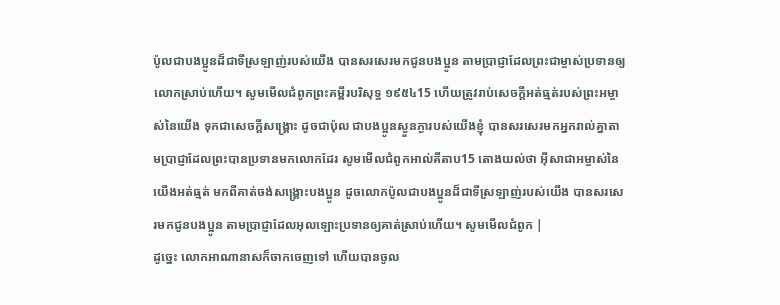ប៉ូលជាបងប្អូនដ៏ជាទីស្រឡាញ់របស់យើង បានសរសេរមកជូនបងប្អូន តាមប្រាជ្ញាដែលព្រះជាម្ចាស់ប្រទានឲ្យលោកស្រាប់ហើយ។ សូមមើលជំពូកព្រះគម្ពីរបរិសុទ្ធ ១៩៥៤15 ហើយត្រូវរាប់សេចក្ដីអត់ធ្មត់របស់ព្រះអម្ចាស់នៃយើង ទុកជាសេចក្ដីសង្គ្រោះ ដូចជាប៉ុល ជាបងប្អូនស្ងួនភ្ងារបស់យើងខ្ញុំ បានសរសេរមកអ្នករាល់គ្នាតាមប្រាជ្ញាដែលព្រះបានប្រទានមកលោកដែរ សូមមើលជំពូកអាល់គីតាប15 តោងយល់ថា អ៊ីសាជាអម្ចាស់នៃយើងអត់ធ្មត់ មកពីគាត់ចង់សង្គ្រោះបងប្អូន ដូចលោកប៉ូលជាបងប្អូនដ៏ជាទីស្រឡាញ់របស់យើង បានសរសេរមកជូនបងប្អូន តាមប្រាជ្ញាដែលអុលឡោះប្រទានឲ្យគាត់ស្រាប់ហើយ។ សូមមើលជំពូក |
ដូច្នេះ លោកអាណានាសក៏ចាកចេញទៅ ហើយបានចូល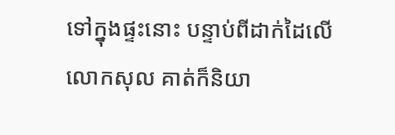ទៅក្នុងផ្ទះនោះ បន្ទាប់ពីដាក់ដៃលើលោកសុល គាត់ក៏និយា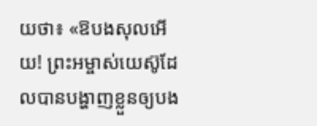យថា៖ «ឱបងសុលអើយ! ព្រះអម្ចាស់យេស៊ូដែលបានបង្ហាញខ្លួនឲ្យបង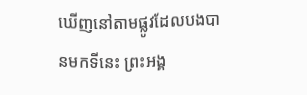ឃើញនៅតាមផ្លូវដែលបងបានមកទីនេះ ព្រះអង្គ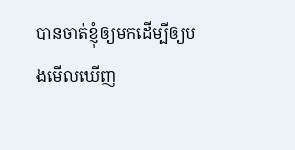បានចាត់ខ្ញុំឲ្យមកដើម្បីឲ្យបងមើលឃើញ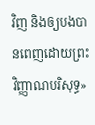វិញ និងឲ្យបងបានពេញដោយព្រះវិញ្ញាណបរិសុទ្ធ»